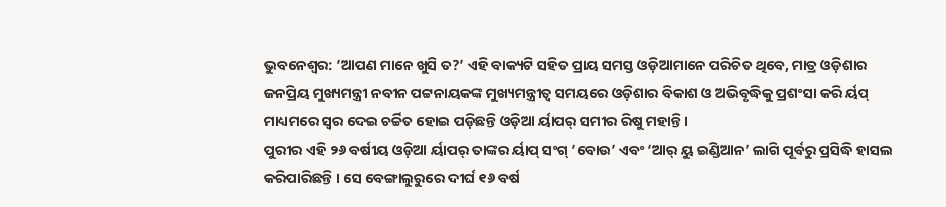ଭୁବନେଶ୍ୱର: ‘ଆପଣ ମାନେ ଖୁସି ତ?’ ଏହି ବାକ୍ୟଟି ସହିତ ପ୍ରାୟ ସମସ୍ତ ଓଡ଼ିଆମାନେ ପରିଚିତ ଥିବେ, ମାତ୍ର ଓଡ଼ିଶାର ଜନପ୍ରିୟ ମୁଖ୍ୟମନ୍ତ୍ରୀ ନବୀନ ପଟ୍ଟନାୟକଙ୍କ ମୁଖ୍ୟମନ୍ତ୍ରୀତ୍ୱ ସମୟରେ ଓଡ଼ିଶାର ବିକାଶ ଓ ଅଭିବୃଦ୍ଧିକୁ ପ୍ରଶଂସା କରି ର୍ୟପ୍ ମାଧ୍ୟମରେ ସ୍ୱର ଦେଇ ଚର୍ଚ୍ଚିତ ହୋଇ ପଡ଼ିଛନ୍ତି ଓଡ଼ିଆ ର୍ୟାପର୍ ସମୀର ରିଷୁ ମହାନ୍ତି ।
ପୁରୀର ଏହି ୨୬ ବର୍ଷୀୟ ଓଡ଼ିଆ ର୍ୟାପର୍ ତାଙ୍କର ର୍ୟାପ୍ ସଂଗ୍ ‘ବୋଉ’ ଏବଂ ‘ଆର୍ ୟୁ ଇଣ୍ଡିଆନ’ ଲାଗି ପୂର୍ବରୁ ପ୍ରସିଦ୍ଧି ହାସଲ କରିପାରିଛନ୍ତି । ସେ ବେଙ୍ଗାଲୁରୁରେ ଦୀର୍ଘ ୧୬ ବର୍ଷ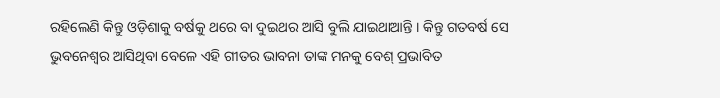ରହିଲେଣି କିନ୍ତୁ ଓଡ଼ିଶାକୁ ବର୍ଷକୁ ଥରେ ବା ଦୁଇଥର ଆସି ବୁଲି ଯାଇଥାଆନ୍ତି । କିନ୍ତୁ ଗତବର୍ଷ ସେ ଭୁବନେଶ୍ୱର ଆସିଥିବା ବେଳେ ଏହି ଗୀତର ଭାବନା ତାଙ୍କ ମନକୁ ବେଶ୍ ପ୍ରଭାବିତ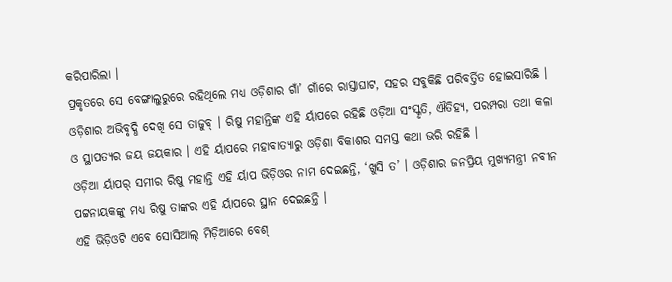କରିପାରିଲା ।
ପ୍ରକୃତରେ ସେ ବେଙ୍ଗାଲୁରୁରେ ରହିଥିଲେ ମଧ୍ୟ ଓଡ଼ିଶାର ଗାଁ’ ଗାଁରେ ରାସ୍ତାଘାଟ, ସହର ସବୁକିଛି ପରିବର୍ତ୍ତିତ ହୋଇସାରିଛି । ଓଡ଼ିଶାର ଅଭିବୃଦ୍ଧି ଦେଖି ସେ ତାଜୁବ୍ । ରିଷୁ ମହାନ୍ତିଙ୍କ ଏହି ର୍ୟାପରେ ରହିଛି ଓଡ଼ିଆ ସଂସ୍କୃତି, ଐତିହ୍ୟ, ପରମ୍ପରା ତଥା କଳା ଓ ସ୍ଥାପତ୍ୟର ଜୟ ଜୟକାର । ଏହି ର୍ୟାପରେ ମହାବାତ୍ୟାରୁ ଓଡ଼ିଶା ବିକାଶର ସମସ୍ତ କଥା ଭରି ରହିଛି ।
ଓଡ଼ିଆ ର୍ୟାପର୍ ସମୀର ରିଷୁ ମହାନ୍ତି ଏହି ର୍ୟାପ ଭିଡ଼ିଓର ନାମ ଦେଇଛନ୍ତି, ‘ଖୁସି ତ’ । ଓଡ଼ିଶାର ଜନପ୍ରିୟ ମୁଖ୍ୟମନ୍ତ୍ରୀ ନବୀନ ପଟ୍ଟନାୟକଙ୍କୁ ମଧ୍ୟ ରିଷୁ ତାଙ୍କର ଏହି ର୍ୟାପରେ ସ୍ଥାନ ଦେଇଛନ୍ତି ।
ଏହି ଭିଡ଼ିଓଟି ଏବେ ସୋସିଆଲ୍ ମିଡ଼ିଆରେ ବେଶ୍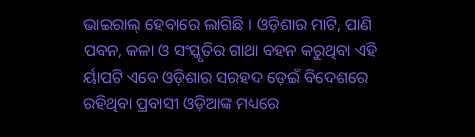ଭାଇରାଲ୍ ହେବାରେ ଲାଗିଛି । ଓଡ଼ିଶାର ମାଟି, ପାଣି ପବନ, କଳା ଓ ସଂସ୍କୃତିର ଗାଥା ବହନ କରୁଥିବା ଏହି ର୍ୟାପଟି ଏବେ ଓଡ଼ିଶାର ସରହଦ ଡ଼େଇଁ ବିଦେଶରେ ରହିଥିବା ପ୍ରବାସୀ ଓଡ଼ିଆଙ୍କ ମଧ୍ୟରେ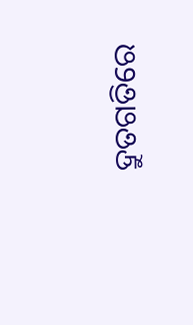ଦ୍ରୁତଗତିରେ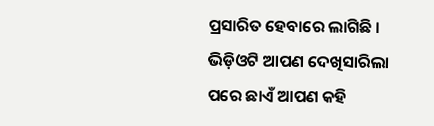ପ୍ରସାରିତ ହେବାରେ ଲାଗିଛି । ଭିଡ଼ିଓଟି ଆପଣ ଦେଖିସାରିଲା ପରେ ଛାଏଁ ଆପଣ କହି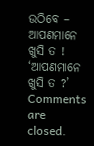ଉଠିବେ – ଆପଣମାନେ ଖୁସି ତ !
‘ଆପଣମାନେ ଖୁସି ତ ?’
Comments are closed.